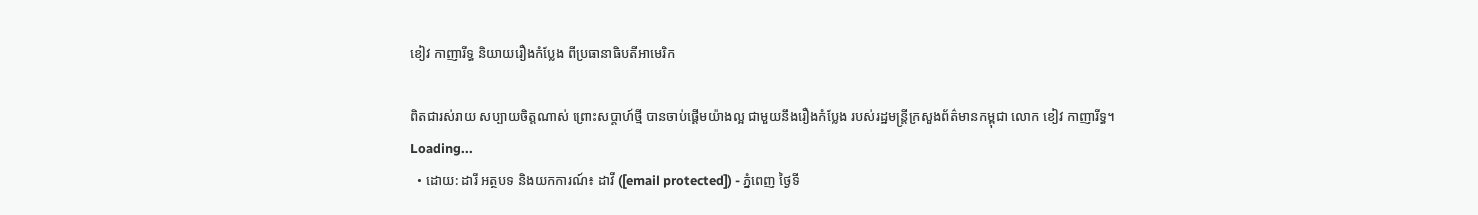ខៀវ កាញារីទ្ធ និយាយរឿងកំប្លែង ពីប្រធានាធិបតីអាមេរិក

ពិតជារស់រាយ សប្បាយចិត្តណាស់ ព្រោះសប្ដាហ៍ថ្មី បានចាប់ផ្ដើមយ៉ាងល្អ ជាមួយនឹងរឿងកំប្លែង របស់រដ្ឋមន្ត្រីក្រសួងព័ត៌មានកម្ពុជា លោក ខៀវ កាញារីទ្ធ។
Loading...
  • ដោយ: ដារី អត្ថបទ និងយកការណ៍៖ ដាវី ([email protected]) - ភ្នំពេញ ថ្ងៃទី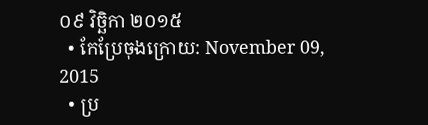០៩ វិច្ឆិកា ២០១៥
  • កែប្រែចុងក្រោយ: November 09, 2015
  • ប្រ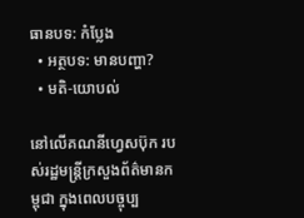ធានបទ: កំប្លែង
  • អត្ថបទ: មានបញ្ហា?
  • មតិ-យោបល់

នៅលើគណនីហ្វេសប៊ុក របស់រដ្ឋមន្ត្រីក្រសួងព័ត៌មានកម្ពុជា ក្នុងពេលបច្ចុប្ប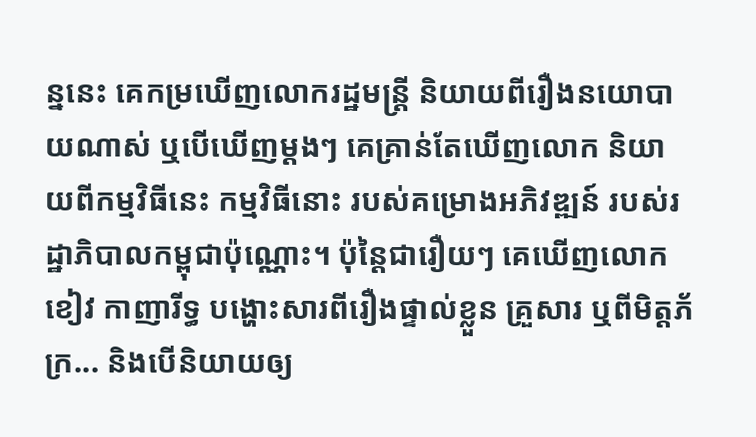ន្ននេះ គេកម្រឃើញលោករដ្ឋមន្ត្រី និយាយពីរឿងនយោបាយណាស់ ឬបើឃើញម្ដងៗ គេគ្រាន់តែឃើញលោក និយាយពីកម្មវិធីនេះ កម្មវិធីនោះ របស់គម្រោងអភិវឌ្ឍន៍ របស់រដ្ឋាភិបាលកម្ពុជាប៉ុណ្ណោះ។ ប៉ុន្តៃជារឿយៗ គេឃើញលោក ខៀវ កាញារីទ្ធ បង្ហោះសារពីរឿងផ្ទាល់ខ្លួន គ្រួសារ ឬពីមិត្តភ័ក្រ... និងបើនិយាយឲ្យ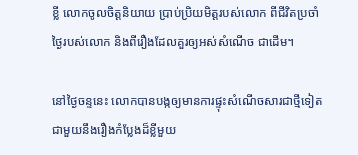ខ្លី លោកចូលចិត្តនិយាយ ប្រាប់ប្រិយមិត្តរបស់លោក ពីជីវិតប្រចាំថ្ងៃរបស់លោក និងពីរឿងដែលគួរឲ្យអស់សំណើច ជាដើម។

នៅថ្ងៃចន្ទនេះ លោកបានបង្កឲ្យមានការផ្ទុះសំណើចសារជាថ្មីទៀត ជាមួយនឹងរឿងកំប្លែងដ៏ខ្លីមួយ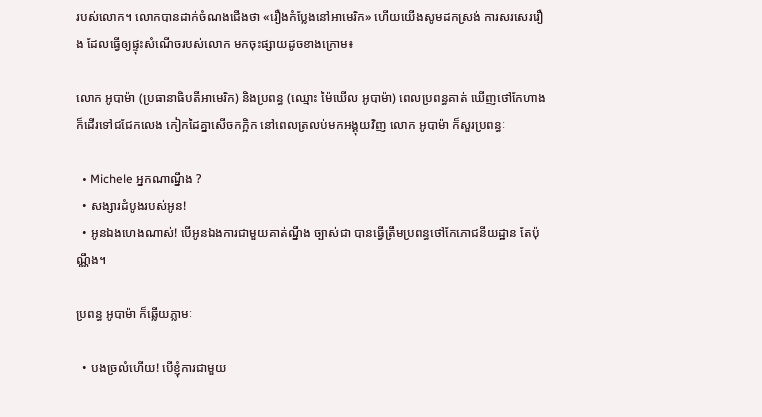របស់លោក។ លោកបានដាក់ចំណងជើងថា «រឿងកំប្លែងនៅអាមេរិក» ហើយយើងសូមដកស្រង់ ការសរសេររឿង ដែលធ្វើឲ្យផ្ទុះសំណើចរបស់លោក មកចុះផ្សាយដូចខាងក្រោម៖

លោក អូបាម៉ា (ប្រធានាធិបតីអាមេរិក) និងប្រពន្ធ (ឈ្មោះ ម៉ៃឃើល អូបាម៉ា) ពេលប្រពន្ធគាត់ ឃើញថៅកែហាង ក៏ដើរទៅជជែកលេង កៀកដៃគ្នាសើចកក្អិក នៅពេលត្រលប់មកអង្គុយវិញ លោក អូបាម៉ា ក៏សួរប្រពន្ធៈ

  • Michele អ្នកណាណ្នឹង ?
  • សង្សារដំបូងរបស់អូន!
  • អូនឯងហេងណាស់! បើអូនឯងការជាមួយគាត់ណ្នឹង ច្បាស់ជា បានធ្វើត្រឹមប្រពន្ធថៅកែភោជនីយដ្ឋាន តែប៉ុណ្ណឹង។

ប្រពន្ធ អូបាម៉ា ក៏ឆ្លើយភ្លាមៈ

  • បងច្រលំហើយ! បើខ្ញុំការជាមួយ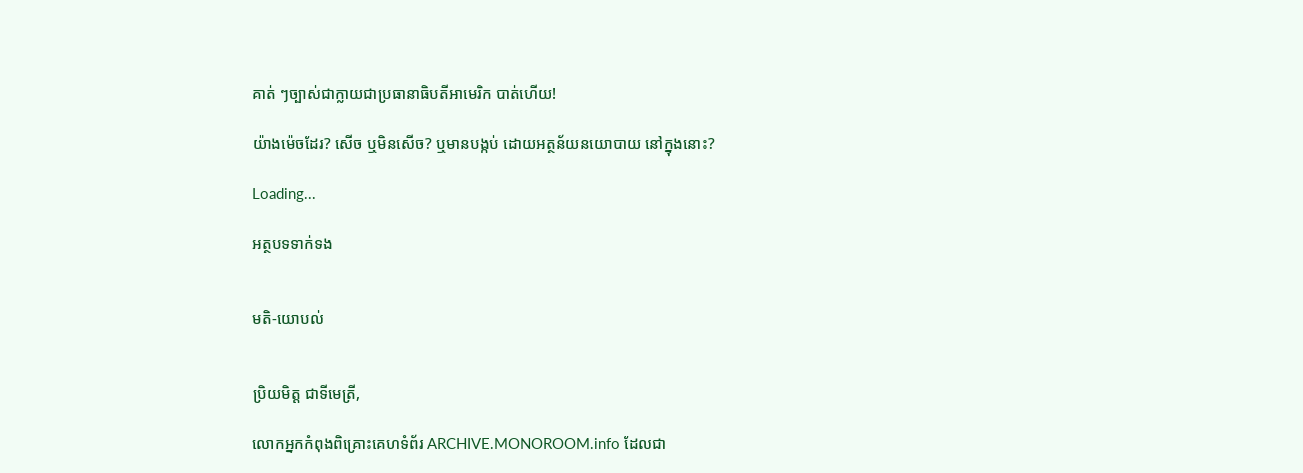គាត់ ៗច្បាស់ជាក្លាយជាប្រធានាធិបតីអាមេរិក បាត់ហើយ!

យ៉ាងម៉េចដែរ? សើច ឬមិនសើច? ឬមានបង្កប់ ដោយអត្ថន័យនយោបាយ នៅក្នុងនោះ?

Loading...

អត្ថបទទាក់ទង


មតិ-យោបល់


ប្រិយមិត្ត ជាទីមេត្រី,

លោកអ្នកកំពុងពិគ្រោះគេហទំព័រ ARCHIVE.MONOROOM.info ដែលជា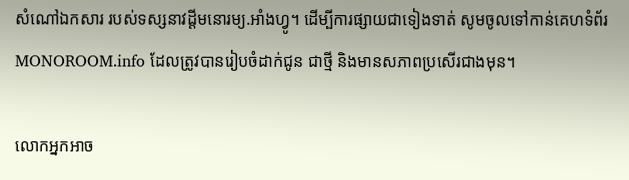សំណៅឯកសារ របស់ទស្សនាវដ្ដីមនោរម្យ.អាំងហ្វូ។ ដើម្បីការផ្សាយជាទៀងទាត់ សូមចូលទៅកាន់គេហទំព័រ MONOROOM.info ដែលត្រូវបានរៀបចំដាក់ជូន ជាថ្មី និងមានសភាពប្រសើរជាងមុន។

លោកអ្នកអាច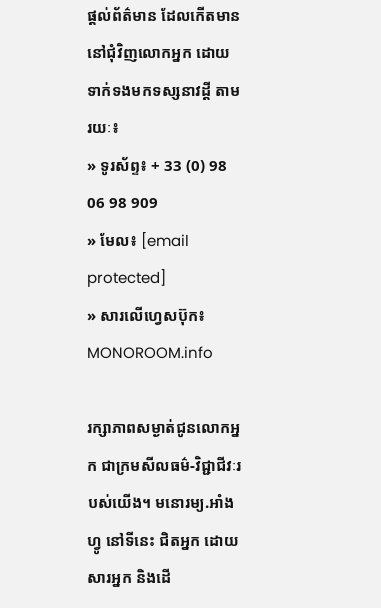ផ្ដល់ព័ត៌មាន ដែលកើតមាន នៅជុំវិញលោកអ្នក ដោយទាក់ទងមកទស្សនាវដ្ដី តាមរយៈ៖
» ទូរស័ព្ទ៖ + 33 (0) 98 06 98 909
» មែល៖ [email protected]
» សារលើហ្វេសប៊ុក៖ MONOROOM.info

រក្សាភាពសម្ងាត់ជូនលោកអ្នក ជាក្រមសីលធម៌-វិជ្ជាជីវៈរបស់យើង។ មនោរម្យ.អាំងហ្វូ នៅទីនេះ ជិតអ្នក ដោយសារអ្នក និងដើ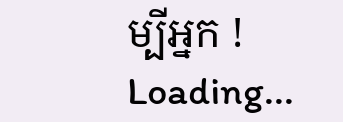ម្បីអ្នក !
Loading...